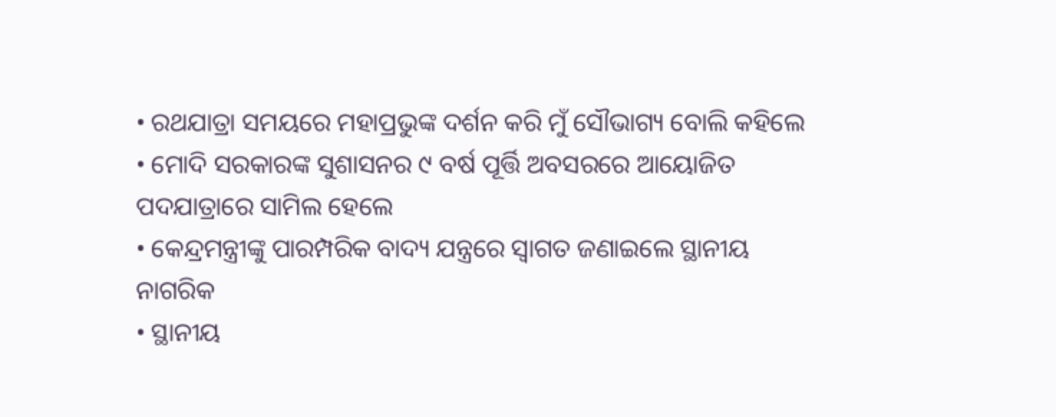• ରଥଯାତ୍ରା ସମୟରେ ମହାପ୍ରଭୁଙ୍କ ଦର୍ଶନ କରି ମୁଁ ସୌଭାଗ୍ୟ ବୋଲି କହିଲେ
• ମୋଦି ସରକାରଙ୍କ ସୁଶାସନର ୯ ବର୍ଷ ପୂର୍ତ୍ତି ଅବସରରେ ଆୟୋଜିତ ପଦଯାତ୍ରାରେ ସାମିଲ ହେଲେ
• କେନ୍ଦ୍ରମନ୍ତ୍ରୀଙ୍କୁ ପାରମ୍ପରିକ ବାଦ୍ୟ ଯନ୍ତ୍ରରେ ସ୍ୱାଗତ ଜଣାଇଲେ ସ୍ଥାନୀୟ ନାଗରିକ
• ସ୍ଥାନୀୟ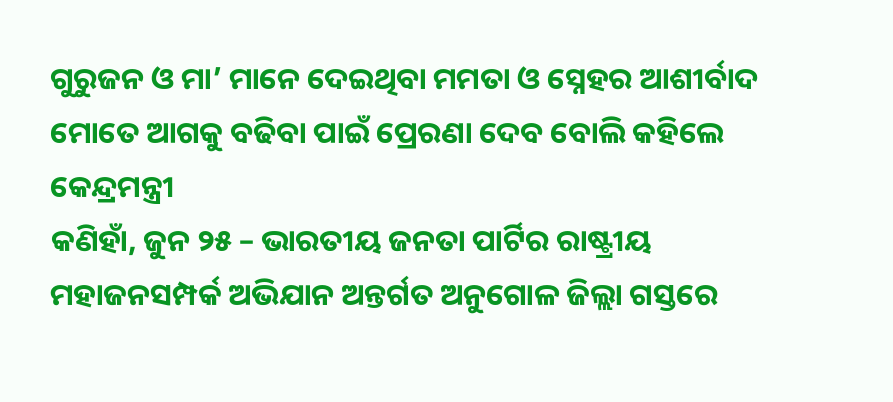ଗୁରୁଜନ ଓ ମା’ ମାନେ ଦେଇଥିବା ମମତା ଓ ସ୍ନେହର ଆଶୀର୍ବାଦ ମୋତେ ଆଗକୁ ବଢିବା ପାଇଁ ପ୍ରେରଣା ଦେବ ବୋଲି କହିଲେ କେନ୍ଦ୍ରମନ୍ତ୍ରୀ
କଣିହାଁ, ଜୁନ ୨୫ – ଭାରତୀୟ ଜନତା ପାର୍ଟିର ରାଷ୍ଟ୍ରୀୟ ମହାଜନସମ୍ପର୍କ ଅଭିଯାନ ଅନ୍ତର୍ଗତ ଅନୁଗୋଳ ଜିଲ୍ଲା ଗସ୍ତରେ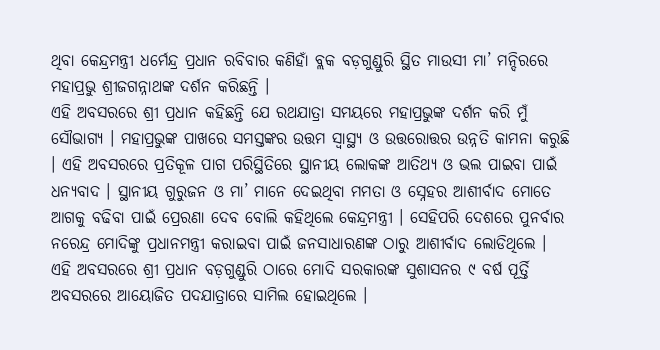ଥିବା କେନ୍ଦ୍ରମନ୍ତ୍ରୀ ଧର୍ମେନ୍ଦ୍ର ପ୍ରଧାନ ରବିବାର କଣିହାଁ ବ୍ଲକ ବଡ଼ଗୁଣ୍ଡୁରି ସ୍ଥିତ ମାଉସୀ ମା’ ମନ୍ଦିରରେ ମହାପ୍ରଭୁ ଶ୍ରୀଜଗନ୍ନାଥଙ୍କ ଦର୍ଶନ କରିଛନ୍ତି ।
ଏହି ଅବସରରେ ଶ୍ରୀ ପ୍ରଧାନ କହିଛନ୍ତି ଯେ ରଥଯାତ୍ରା ସମୟରେ ମହାପ୍ରଭୁଙ୍କ ଦର୍ଶନ କରି ମୁଁ ସୌଭାଗ୍ୟ । ମହାପ୍ରଭୁଙ୍କ ପାଖରେ ସମସ୍ତଙ୍କର ଉତ୍ତମ ସ୍ୱାସ୍ଥ୍ୟ ଓ ଉତ୍ତରୋତ୍ତର ଉନ୍ନତି କାମନା କରୁଛି । ଏହି ଅବସରରେ ପ୍ରତିକୂଳ ପାଗ ପରିସ୍ଥିତିରେ ସ୍ଥାନୀୟ ଲୋକଙ୍କ ଆତିଥ୍ୟ ଓ ଭଲ ପାଇବା ପାଇଁ ଧନ୍ୟବାଦ । ସ୍ଥାନୀୟ ଗୁରୁଜନ ଓ ମା’ ମାନେ ଦେଇଥିବା ମମତା ଓ ସ୍ନେହର ଆଶୀର୍ବାଦ ମୋତେ ଆଗକୁ ବଢିବା ପାଇଁ ପ୍ରେରଣା ଦେବ ବୋଲି କହିଥିଲେ କେନ୍ଦ୍ରମନ୍ତ୍ରୀ । ସେହିପରି ଦେଶରେ ପୁନର୍ବାର ନରେନ୍ଦ୍ର ମୋଦିଙ୍କୁ ପ୍ରଧାନମନ୍ତ୍ରୀ କରାଇବା ପାଇଁ ଜନସାଧାରଣଙ୍କ ଠାରୁ ଆଶୀର୍ବାଦ ଲୋଡିଥିଲେ ।
ଏହି ଅବସରରେ ଶ୍ରୀ ପ୍ରଧାନ ବଡ଼ଗୁଣ୍ଡୁରି ଠାରେ ମୋଦି ସରକାରଙ୍କ ସୁଶାସନର ୯ ବର୍ଷ ପୂର୍ତ୍ତି ଅବସରରେ ଆୟୋଜିତ ପଦଯାତ୍ରାରେ ସାମିଲ ହୋଇଥିଲେ ।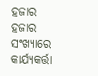ହଜାର ହଜାର ସଂଖ୍ୟାରେ କାର୍ଯ୍ୟକର୍ତ୍ତା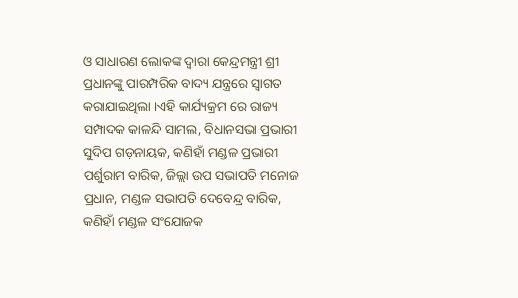ଓ ସାଧାରଣ ଲୋକଙ୍କ ଦ୍ଵାରା କେନ୍ଦ୍ରମନ୍ତ୍ରୀ ଶ୍ରୀ ପ୍ରଧାନଙ୍କୁ ପାରମ୍ପରିକ ବାଦ୍ୟ ଯନ୍ତ୍ରରେ ସ୍ୱାଗତ କରାଯାଇଥିଲା ।ଏହି କାର୍ଯ୍ୟକ୍ରମ ରେ ରାଜ୍ୟ ସମ୍ପାଦକ କାଳନ୍ଦି ସାମଲ, ବିଧାନସଭା ପ୍ରଭାରୀ ସୁଦିପ ଗଡ଼ନାୟକ, କଣିହାଁ ମଣ୍ଡଳ ପ୍ରଭାରୀ ପର୍ଶୁରାମ ବାରିକ, ଜିଲ୍ଲା ଉପ ସଭାପତି ମନୋଜ ପ୍ରଧାନ, ମଣ୍ଡଳ ସଭାପତି ଦେବେନ୍ଦ୍ର ବାରିକ, କଣିହାଁ ମଣ୍ଡଳ ସଂଯୋଜକ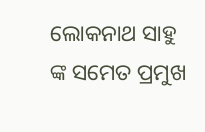ଲୋକନାଥ ସାହୁ ଙ୍କ ସମେତ ପ୍ରମୁଖ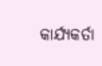କାର୍ଯ୍ୟକର୍ତା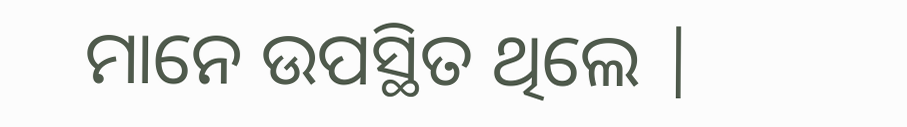ମାନେ ଉପସ୍ଥିତ ଥିଲେ |